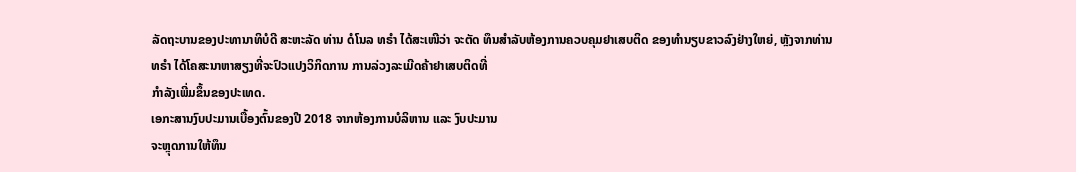ລັດຖະບານຂອງປະທານາທິບໍດີ ສະຫະລັດ ທ່ານ ດໍໂນລ ທຣຳ ໄດ້ສະເໜີວ່າ ຈະຕັດ ທຶນສຳລັບຫ້ອງການຄວບຄຸມຢາເສບຕິດ ຂອງທຳນຽບຂາວລົງຢ່າງໃຫຍ່, ຫຼັງຈາກທ່ານ
ທຣຳ ໄດ້ໂຄສະນາຫາສຽງທີ່ຈະປົວແປງວິກິດການ ການລ່ວງລະເມີດຄ້າຢາເສບຕິດທີ່
ກຳລັງເພີ່ມຂຶ້ນຂອງປະເທດ.
ເອກະສານງົບປະມານເບື້ອງຕົ້ນຂອງປີ 2018 ຈາກຫ້ອງການບໍລິຫານ ແລະ ງົບປະມານ
ຈະຫຼຸດການໃຫ້ທຶນ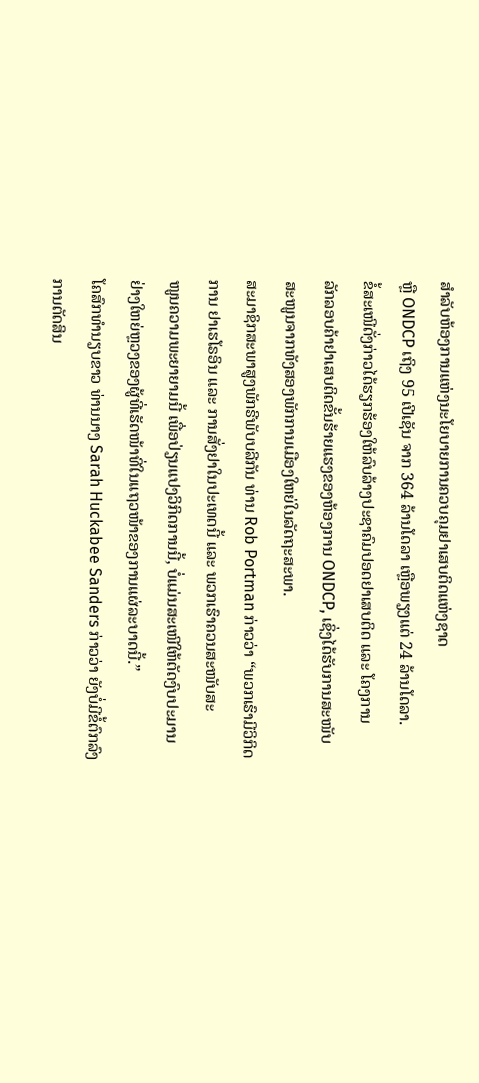ສຳລັບຫ້ອງການແຫ່ງນະໂຍບາຍການຄວບຄຸມຢາເສບຕິດແຫ່ງຊາດ
ຫຼື ONDCP ເຖິງ 95 ເປີເຊັນ ຈາກ 364 ລ້ານໂດລາ ເຫຼືອພຽງແຕ່ 24 ລ້ານໂດລາ.
ຂໍ້ສະເໜີດັ່ງກ່າວໄດ້ຮຽກຮ້ອງໃຫ້ລົບລ້າງປະຊາຄົມປອດຢາເສບຕິດ ແລະ ໂຄງການ
ລັກລອບຄ້າຢາເສບຕິດຂັ້ນຮ້າຍແຮງຂອງຫ້ອງການ ONDCP, ເຊິ່ງໄດ້ຮັບການສະໜັບ
ສະໜູນຈາກທັງສອງພັກການເມືອງໃຫຍ່ໃນລັດຖະສະພາ.
ສະມາຊິກສະພາສູງພັກຣີພັບບລີກັນ ທ່ານ Rob Portman ກ່າວວ່າ “ພວກເຮົາມີວິກິດ
ການ ຢາເຮໂຣອິນ ແລະ ການສັ່ງຢາໃນປະເທດນີ້ ແລະ ພວກເຮົາຄວນສະໜັບສະ
ໜູນຄວາມພະຍາຍາມນີ້ ເພື່ອປ່ຽນແປງວິກິດການນີ້, ບໍ່ແມ່ນສະເໜີໃຫ້ຕັດງົບປະມານ
ຢ່າງໃຫຍ່ຫຼວງຂອງຜູ້ທີ່ເຮັດໜ້າທີ່ໃນແຖວໜ້າຂອງການແຜ່ລະບາດນີ້.”
ໂຄສົກທຳນຽບຂາວ ທ່ານນາງ Sarah Huckabee Sanders ກ່າວວ່າ ຍັງບໍ່ມີຂໍ້ຕົກລົງ
ການຕັດສິນ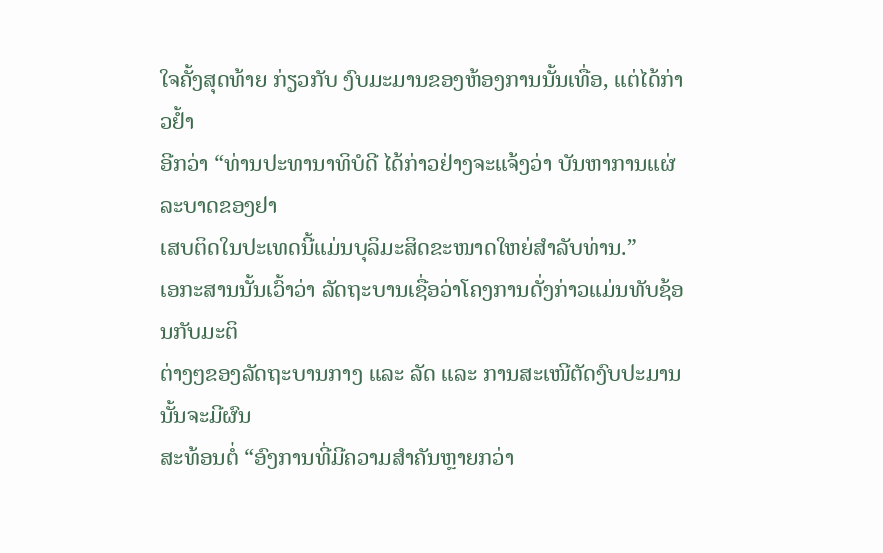ໃຈຄັ້ງສຸດທ້າຍ ກ່ຽວກັບ ງົບມະມານຂອງຫ້ອງການນັ້ນເທື່ອ, ແຕ່ໄດ້ກ່າວຢໍ້າ
ອີກວ່າ “ທ່ານປະທານາທິບໍດີ ໄດ້ກ່າວຢ່າງຈະແຈ້ງວ່າ ບັນຫາການແຜ່ລະບາດຂອງຢາ
ເສບຕິດໃນປະເທດນີ້ແມ່ນບຸລິມະສິດຂະໜາດໃຫຍ່ສຳລັບທ່ານ.”
ເອກະສານນັ້ນເວົ້າວ່າ ລັດຖະບານເຊື່ອວ່າໂຄງການດັ່ງກ່າວແມ່ນທັບຊ້ອນກັບມະຕິ
ຕ່າງໆຂອງລັດຖະບານກາງ ແລະ ລັດ ແລະ ການສະເໜີຕັດງົບປະມານນັ້ນຈະມີຜົນ
ສະທ້ອນຕໍ່ “ອົງການທີ່ມີຄວາມສຳຄັນຫຼາຍກວ່າ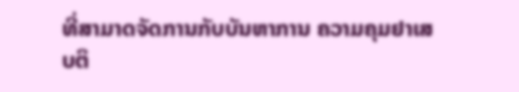ທີ່ສາມາດຈັດການກັບບັນຫາການ ຄວາມຄຸມຢາເສບຕິ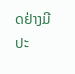ດຢ່າງມີປະ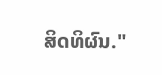ສິດທິຜົນ."